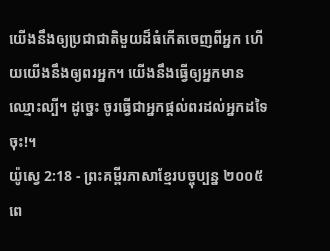យើងនឹងឲ្យប្រជាជាតិមួយដ៏ធំកើតចេញពីអ្នក ហើយយើងនឹងឲ្យពរអ្នក។ យើងនឹងធ្វើឲ្យអ្នកមានឈ្មោះល្បី។ ដូច្នេះ ចូរធ្វើជាអ្នកផ្ដល់ពរដល់អ្នកដទៃចុះ!។
យ៉ូស្វេ 2:18 - ព្រះគម្ពីរភាសាខ្មែរបច្ចុប្បន្ន ២០០៥ ពេ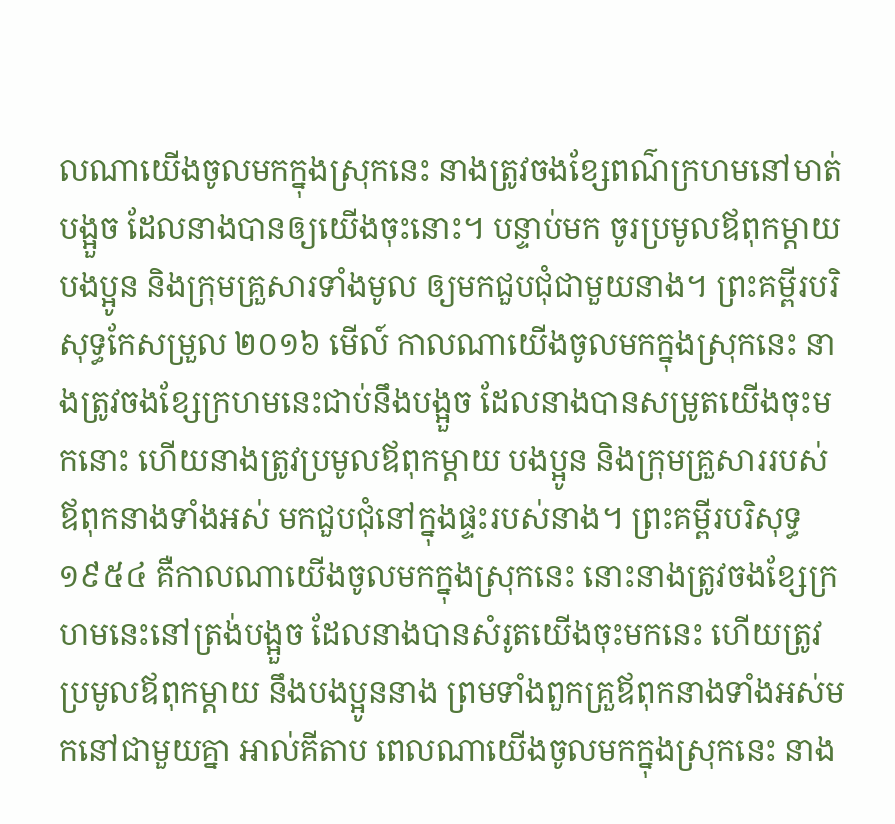លណាយើងចូលមកក្នុងស្រុកនេះ នាងត្រូវចងខ្សែពណ៌ក្រហមនៅមាត់បង្អួច ដែលនាងបានឲ្យយើងចុះនោះ។ បន្ទាប់មក ចូរប្រមូលឪពុកម្ដាយ បងប្អូន និងក្រុមគ្រួសារទាំងមូល ឲ្យមកជួបជុំជាមួយនាង។ ព្រះគម្ពីរបរិសុទ្ធកែសម្រួល ២០១៦ មើល៍ កាលណាយើងចូលមកក្នុងស្រុកនេះ នាងត្រូវចងខ្សែក្រហមនេះជាប់នឹងបង្អួច ដែលនាងបានសម្រូតយើងចុះមកនោះ ហើយនាងត្រូវប្រមូលឪពុកម្តាយ បងប្អូន និងក្រុមគ្រួសាររបស់ឪពុកនាងទាំងអស់ មកជួបជុំនៅក្នុងផ្ទះរបស់នាង។ ព្រះគម្ពីរបរិសុទ្ធ ១៩៥៤ គឺកាលណាយើងចូលមកក្នុងស្រុកនេះ នោះនាងត្រូវចងខ្សែក្រហមនេះនៅត្រង់បង្អួច ដែលនាងបានសំរូតយើងចុះមកនេះ ហើយត្រូវប្រមូលឪពុកម្តាយ នឹងបងប្អូននាង ព្រមទាំងពួកគ្រួឪពុកនាងទាំងអស់មកនៅជាមួយគ្នា អាល់គីតាប ពេលណាយើងចូលមកក្នុងស្រុកនេះ នាង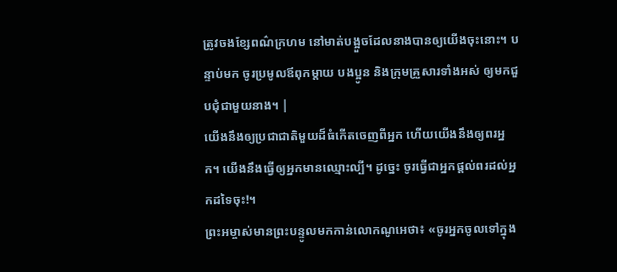ត្រូវចងខ្សែពណ៌ក្រហម នៅមាត់បង្អួចដែលនាងបានឲ្យយើងចុះនោះ។ បន្ទាប់មក ចូរប្រមូលឪពុកម្តាយ បងប្អូន និងក្រុមគ្រួសារទាំងអស់ ឲ្យមកជួបជុំជាមួយនាង។ |
យើងនឹងឲ្យប្រជាជាតិមួយដ៏ធំកើតចេញពីអ្នក ហើយយើងនឹងឲ្យពរអ្នក។ យើងនឹងធ្វើឲ្យអ្នកមានឈ្មោះល្បី។ ដូច្នេះ ចូរធ្វើជាអ្នកផ្ដល់ពរដល់អ្នកដទៃចុះ!។
ព្រះអម្ចាស់មានព្រះបន្ទូលមកកាន់លោកណូអេថា៖ «ចូរអ្នកចូលទៅក្នុង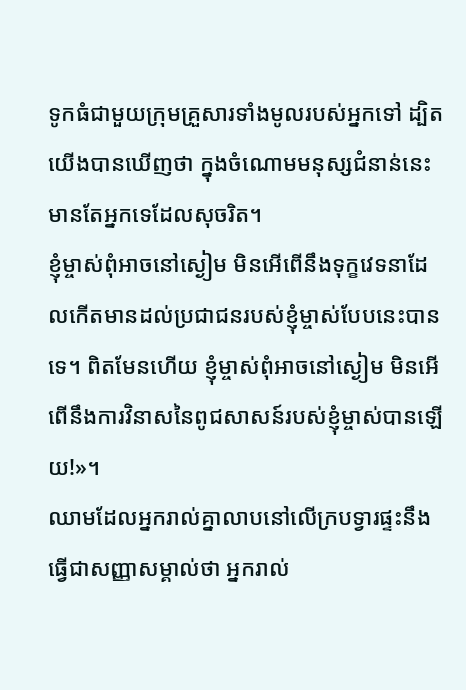ទូកធំជាមួយក្រុមគ្រួសារទាំងមូលរបស់អ្នកទៅ ដ្បិតយើងបានឃើញថា ក្នុងចំណោមមនុស្សជំនាន់នេះ មានតែអ្នកទេដែលសុចរិត។
ខ្ញុំម្ចាស់ពុំអាចនៅស្ងៀម មិនអើពើនឹងទុក្ខវេទនាដែលកើតមានដល់ប្រជាជនរបស់ខ្ញុំម្ចាស់បែបនេះបានទេ។ ពិតមែនហើយ ខ្ញុំម្ចាស់ពុំអាចនៅស្ងៀម មិនអើពើនឹងការវិនាសនៃពូជសាសន៍របស់ខ្ញុំម្ចាស់បានឡើយ!»។
ឈាមដែលអ្នករាល់គ្នាលាបនៅលើក្របទ្វារផ្ទះនឹងធ្វើជាសញ្ញាសម្គាល់ថា អ្នករាល់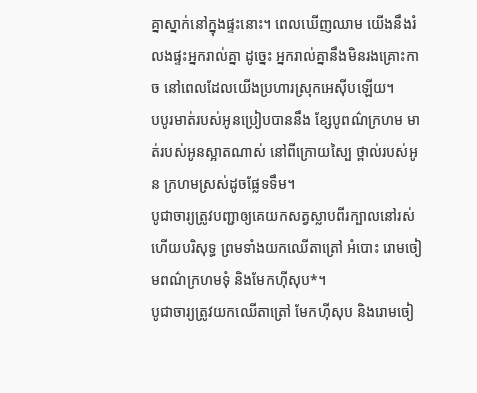គ្នាស្នាក់នៅក្នុងផ្ទះនោះ។ ពេលឃើញឈាម យើងនឹងរំលងផ្ទះអ្នករាល់គ្នា ដូច្នេះ អ្នករាល់គ្នានឹងមិនរងគ្រោះកាច នៅពេលដែលយើងប្រហារស្រុកអេស៊ីបឡើយ។
បបូរមាត់របស់អូនប្រៀបបាននឹង ខ្សែបូពណ៌ក្រហម មាត់របស់អូនស្អាតណាស់ នៅពីក្រោយស្បៃ ថ្ពាល់របស់អូន ក្រហមស្រស់ដូចផ្លែទទឹម។
បូជាចារ្យត្រូវបញ្ជាឲ្យគេយកសត្វស្លាបពីរក្បាលនៅរស់ ហើយបរិសុទ្ធ ព្រមទាំងយកឈើតាត្រៅ អំបោះ រោមចៀមពណ៌ក្រហមទុំ និងមែកហ៊ីសុប*។
បូជាចារ្យត្រូវយកឈើតាត្រៅ មែកហ៊ីសុប និងរោមចៀ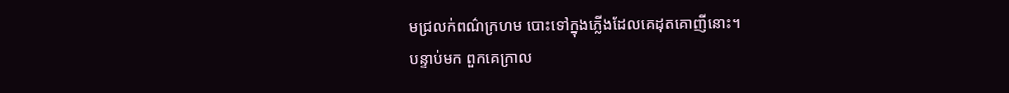មជ្រលក់ពណ៌ក្រហម បោះទៅក្នុងភ្លើងដែលគេដុតគោញីនោះ។
បន្ទាប់មក ពួកគេក្រាល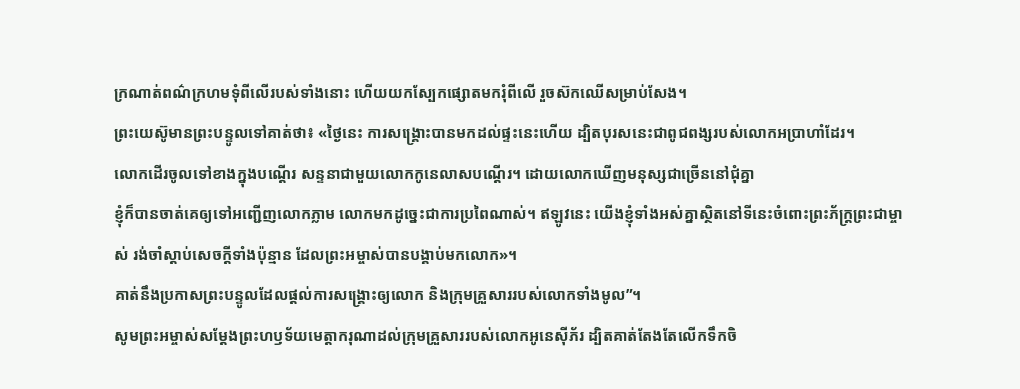ក្រណាត់ពណ៌ក្រហមទុំពីលើរបស់ទាំងនោះ ហើយយកស្បែកផ្សោតមករុំពីលើ រួចស៊កឈើសម្រាប់សែង។
ព្រះយេស៊ូមានព្រះបន្ទូលទៅគាត់ថា៖ «ថ្ងៃនេះ ការសង្គ្រោះបានមកដល់ផ្ទះនេះហើយ ដ្បិតបុរសនេះជាពូជពង្សរបស់លោកអប្រាហាំដែរ។
លោកដើរចូលទៅខាងក្នុងបណ្ដើរ សន្ទនាជាមួយលោកកូនេលាសបណ្ដើរ។ ដោយលោកឃើញមនុស្សជាច្រើននៅជុំគ្នា
ខ្ញុំក៏បានចាត់គេឲ្យទៅអញ្ជើញលោកភ្លាម លោកមកដូច្នេះជាការប្រពៃណាស់។ ឥឡូវនេះ យើងខ្ញុំទាំងអស់គ្នាស្ថិតនៅទីនេះចំពោះព្រះភ័ក្ត្រព្រះជាម្ចាស់ រង់ចាំស្ដាប់សេចក្ដីទាំងប៉ុន្មាន ដែលព្រះអម្ចាស់បានបង្គាប់មកលោក»។
គាត់នឹងប្រកាសព្រះបន្ទូលដែលផ្ដល់ការសង្គ្រោះឲ្យលោក និងក្រុមគ្រួសាររបស់លោកទាំងមូល”។
សូមព្រះអម្ចាស់សម្តែងព្រះហឫទ័យមេត្តាករុណាដល់ក្រុមគ្រួសាររបស់លោកអូនេស៊ីភ័រ ដ្បិតគាត់តែងតែលើកទឹកចិ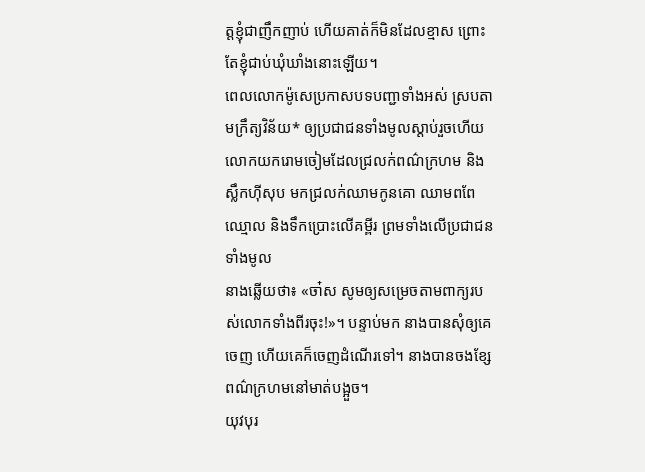ត្តខ្ញុំជាញឹកញាប់ ហើយគាត់ក៏មិនដែលខ្មាស ព្រោះតែខ្ញុំជាប់ឃុំឃាំងនោះឡើយ។
ពេលលោកម៉ូសេប្រកាសបទបញ្ជាទាំងអស់ ស្របតាមក្រឹត្យវិន័យ* ឲ្យប្រជាជនទាំងមូលស្ដាប់រួចហើយ លោកយករោមចៀមដែលជ្រលក់ពណ៌ក្រហម និងស្លឹកហ៊ីសុប មកជ្រលក់ឈាមកូនគោ ឈាមពពែឈ្មោល និងទឹកប្រោះលើគម្ពីរ ព្រមទាំងលើប្រជាជនទាំងមូល
នាងឆ្លើយថា៖ «ចា៎ស សូមឲ្យសម្រេចតាមពាក្យរបស់លោកទាំងពីរចុះ!»។ បន្ទាប់មក នាងបានសុំឲ្យគេចេញ ហើយគេក៏ចេញដំណើរទៅ។ នាងបានចងខ្សែពណ៌ក្រហមនៅមាត់បង្អួច។
យុវបុរ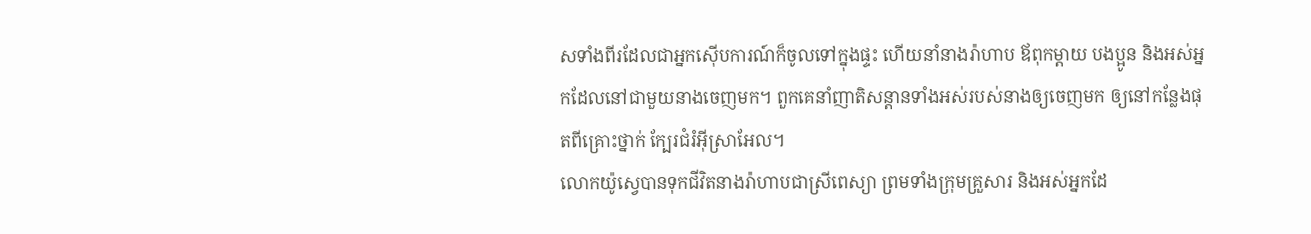សទាំងពីរដែលជាអ្នកស៊ើបការណ៍ក៏ចូលទៅក្នុងផ្ទះ ហើយនាំនាងរ៉ាហាប ឪពុកម្ដាយ បងប្អូន និងអស់អ្នកដែលនៅជាមួយនាងចេញមក។ ពួកគេនាំញាតិសន្ដានទាំងអស់របស់នាងឲ្យចេញមក ឲ្យនៅកន្លែងផុតពីគ្រោះថ្នាក់ ក្បែរជំរំអ៊ីស្រាអែល។
លោកយ៉ូស្វេបានទុកជីវិតនាងរ៉ាហាបជាស្រីពេស្យា ព្រមទាំងក្រុមគ្រួសារ និងអស់អ្នកដែ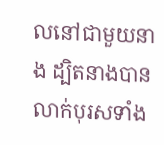លនៅជាមួយនាង ដ្បិតនាងបានលាក់បុរសទាំង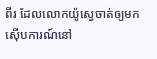ពីរ ដែលលោកយ៉ូស្វេចាត់ឲ្យមកស៊ើបការណ៍នៅ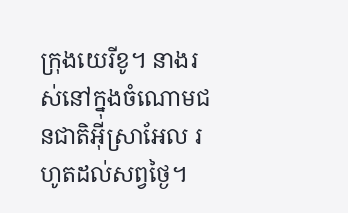ក្រុងយេរីខូ។ នាងរស់នៅក្នុងចំណោមជនជាតិអ៊ីស្រាអែល រហូតដល់សព្វថ្ងៃ។